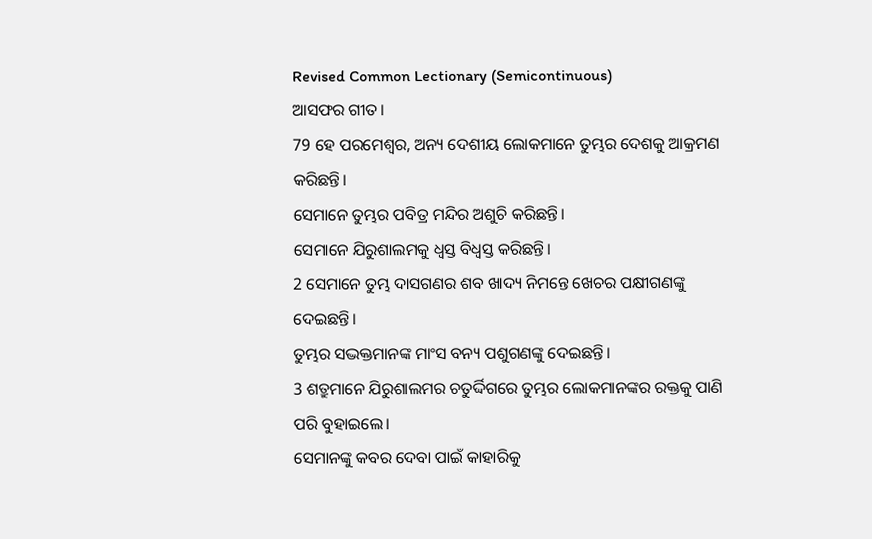Revised Common Lectionary (Semicontinuous)
ଆସଫର ଗୀତ।
79 ହେ ପରମେଶ୍ୱର, ଅନ୍ୟ ଦେଶୀୟ ଲୋକମାନେ ତୁମ୍ଭର ଦେଶକୁ ଆକ୍ରମଣ କରିଛନ୍ତି।
ସେମାନେ ତୁମ୍ଭର ପବିତ୍ର ମନ୍ଦିର ଅଶୁଚି କରିଛନ୍ତି।
ସେମାନେ ଯିରୁଶାଲମକୁ ଧ୍ୱସ୍ତ ବିଧ୍ୱସ୍ତ କରିଛନ୍ତି।
2 ସେମାନେ ତୁମ୍ଭ ଦାସଗଣର ଶବ ଖାଦ୍ୟ ନିମନ୍ତେ ଖେଚର ପକ୍ଷୀଗଣଙ୍କୁ ଦେଇଛନ୍ତି।
ତୁମ୍ଭର ସଦ୍ଭକ୍ତମାନଙ୍କ ମାଂସ ବନ୍ୟ ପଶୁଗଣଙ୍କୁ ଦେଇଛନ୍ତି।
3 ଶତ୍ରୁମାନେ ଯିରୁଶାଲମର ଚତୁର୍ଦ୍ଦିଗରେ ତୁମ୍ଭର ଲୋକମାନଙ୍କର ରକ୍ତକୁ ପାଣି ପରି ବୁହାଇଲେ।
ସେମାନଙ୍କୁ କବର ଦେବା ପାଇଁ କାହାରିକୁ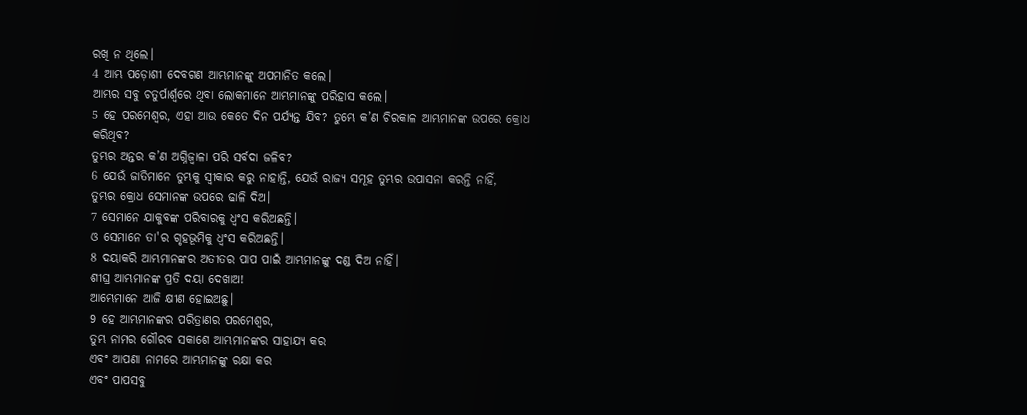ରଖି ନ ଥିଲେ।
4 ଆମ୍ଭ ପଡ଼ୋଶୀ ଦେବଗଣ ଆମ୍ଭମାନଙ୍କୁ ଅପମାନିତ କଲେ।
ଆମ୍ଭର ସବୁ ଚତୁର୍ପାର୍ଶ୍ୱରେ ଥିବା ଲୋକମାନେ ଆମ୍ଭମାନଙ୍କୁ ପରିହାସ କଲେ।
5 ହେ ପରମେଶ୍ୱର, ଏହା ଆଉ କେତେ ଦିନ ପର୍ଯ୍ୟନ୍ତ ଯିବ? ତୁମ୍ଭେ କ’ଣ ଚିରକାଳ ଆମ୍ଭମାନଙ୍କ ଉପରେ କ୍ରୋଧ କରିଥିବ?
ତୁମ୍ଭର ଅନ୍ତର କ’ଣ ଅଗ୍ନିଜ୍ୱାଳା ପରି ସର୍ବଦା ଜଳିବ?
6 ଯେଉଁ ଜାତିମାନେ ତୁମ୍ଭକୁ ସ୍ୱୀକାର କରୁ ନାହାନ୍ତି, ଯେଉଁ ରାଜ୍ୟ ସମୂହ ତୁମ୍ଭର ଉପାସନା କରନ୍ତି ନାହିଁ,
ତୁମ୍ଭର କ୍ରୋଧ ସେମାନଙ୍କ ଉପରେ ଢାଳି ଦିଅ।
7 ସେମାନେ ଯାକୁବଙ୍କ ପରିବାରକୁ ଧ୍ୱଂସ କରିଅଛନ୍ତି।
ଓ ସେମାନେ ତା'ର ଗୃହଭୂମିକୁ ଧ୍ୱଂସ କରିଅଛନ୍ତି।
8 ଦୟାକରି ଆମ୍ଭମାନଙ୍କର ଅତୀତର ପାପ ପାଇଁ ଆମ୍ଭମାନଙ୍କୁ ଦଣ୍ଡ ଦିଅ ନାହିଁ।
ଶୀଘ୍ର ଆମ୍ଭମାନଙ୍କ ପ୍ରତି ଦୟା ଦେଖାଅ!
ଆମ୍ଭେମାନେ ଆଜି କ୍ଷୀଣ ହୋଇଅଛୁ।
9 ହେ ଆମ୍ଭମାନଙ୍କର ପରିତ୍ରାଣର ପରମେଶ୍ୱର,
ତୁମ୍ଭ ନାମର ଗୌରବ ସକାଶେ ଆମ୍ଭମାନଙ୍କର ସାହାଯ୍ୟ କର
ଏବଂ ଆପଣା ନାମରେ ଆମ୍ଭମାନଙ୍କୁ ରକ୍ଷା କର
ଏବଂ ପାପସବୁ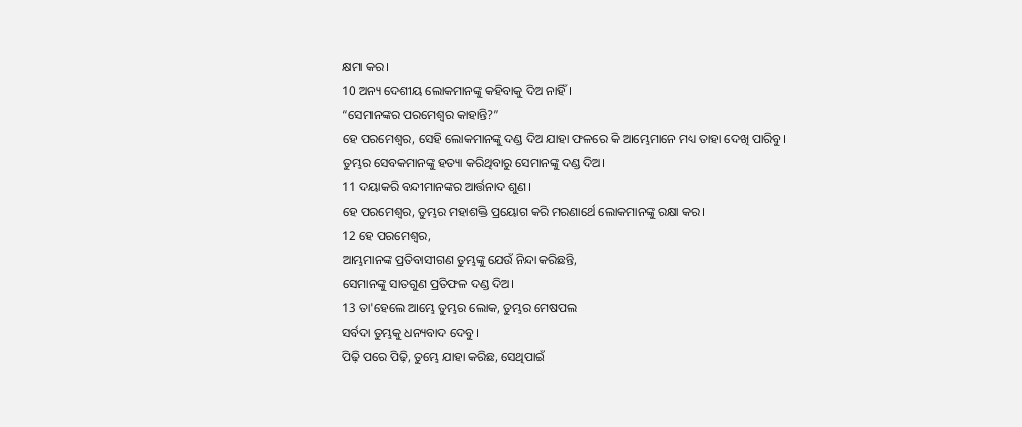କ୍ଷମା କର।
10 ଅନ୍ୟ ଦେଶୀୟ ଲୋକମାନଙ୍କୁ କହିବାକୁ ଦିଅ ନାହିଁ।
“ସେମାନଙ୍କର ପରମେଶ୍ୱର କାହାନ୍ତି?”
ହେ ପରମେଶ୍ୱର, ସେହି ଲୋକମାନଙ୍କୁ ଦଣ୍ଡ ଦିଅ ଯାହା ଫଳରେ କି ଆମ୍ଭେମାନେ ମଧ୍ୟ ତାହା ଦେଖି ପାରିବୁ।
ତୁମ୍ଭର ସେବକମାନଙ୍କୁ ହତ୍ୟା କରିଥିବାରୁ ସେମାନଙ୍କୁ ଦଣ୍ଡ ଦିଅ।
11 ଦୟାକରି ବନ୍ଦୀମାନଙ୍କର ଆର୍ତ୍ତନାଦ ଶୁଣ।
ହେ ପରମେଶ୍ୱର, ତୁମ୍ଭର ମହାଶକ୍ତି ପ୍ରୟୋଗ କରି ମରଣାର୍ଥେ ଲୋକମାନଙ୍କୁ ରକ୍ଷା କର।
12 ହେ ପରମେଶ୍ୱର,
ଆମ୍ଭମାନଙ୍କ ପ୍ରତିବାସୀଗଣ ତୁମ୍ଭଙ୍କୁ ଯେଉଁ ନିନ୍ଦା କରିଛନ୍ତି,
ସେମାନଙ୍କୁ ସାତଗୁଣ ପ୍ରତିଫଳ ଦଣ୍ଡ ଦିଅ।
13 ତା'ହେଲେ ଆମ୍ଭେ ତୁମ୍ଭର ଲୋକ, ତୁମ୍ଭର ମେଷପଲ
ସର୍ବଦା ତୁମ୍ଭକୁ ଧନ୍ୟବାଦ ଦେବୁ।
ପିଢ଼ି ପରେ ପିଢ଼ି, ତୁମ୍ଭେ ଯାହା କରିଛ, ସେଥିପାଇଁ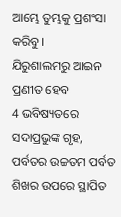ଆମ୍ଭେ ତୁମ୍ଭକୁ ପ୍ରଶଂସା କରିବୁ।
ଯିରୁଶାଲମରୁ ଆଇନ ପ୍ରଣୀତ ହେବ
4 ଭବିଷ୍ୟତରେ ସଦାପ୍ରଭୁଙ୍କ ଗୃହ,
ପର୍ବତର ଉଚ୍ଚତମ ପର୍ବତ ଶିଖର ଉପରେ ସ୍ଥାପିତ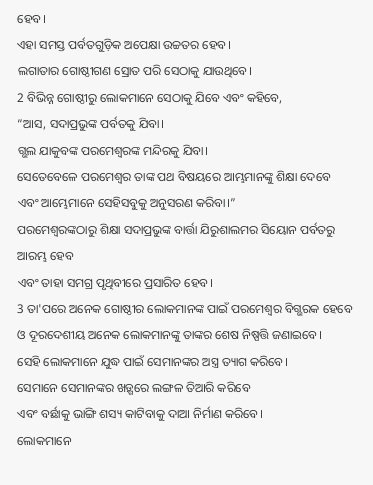ହେବ।
ଏହା ସମସ୍ତ ପର୍ବତଗୁଡ଼ିକ ଅପେକ୍ଷା ଉଚ୍ଚତର ହେବ।
ଲଗାତାର ଗୋଷ୍ଠୀଗଣ ସ୍ରୋତ ପରି ସେଠାକୁ ଯାଉଥିବେ।
2 ବିଭିନ୍ନ ଗୋଷ୍ଠୀରୁ ଲୋକମାନେ ସେଠାକୁ ଯିବେ ଏବଂ କହିବେ,
“ଆସ, ସଦାପ୍ରଭୁଙ୍କ ପର୍ବତକୁ ଯିବା।
ଗ୍ଭଲ ଯାକୁବଙ୍କ ପରମେଶ୍ୱରଙ୍କ ମନ୍ଦିରକୁ ଯିବା।
ସେତେବେଳେ ପରମେଶ୍ୱର ତାଙ୍କ ପଥ ବିଷୟରେ ଆମ୍ଭମାନଙ୍କୁ ଶିକ୍ଷା ଦେବେ
ଏବଂ ଆମ୍ଭେମାନେ ସେହିସବୁକୁ ଅନୁସରଣ କରିବା।”
ପରମେଶ୍ୱରଙ୍କଠାରୁ ଶିକ୍ଷା ସଦାପ୍ରଭୁଙ୍କ ବାର୍ତ୍ତା ଯିରୁଶାଲମର ସିୟୋନ ପର୍ବତରୁ ଆରମ୍ଭ ହେବ
ଏବଂ ତାହା ସମଗ୍ର ପୃଥିବୀରେ ପ୍ରସାରିତ ହେବ।
3 ତା'ପରେ ଅନେକ ଗୋଷ୍ଠୀର ଲୋକମାନଙ୍କ ପାଇଁ ପରମେଶ୍ୱର ବିଗ୍ଭରକ ହେବେ
ଓ ଦୂରଦେଶୀୟ ଅନେକ ଲୋକମାନଙ୍କୁ ତାଙ୍କର ଶେଷ ନିଷ୍ପତ୍ତି ଜଣାଇବେ।
ସେହି ଲୋକମାନେ ଯୁଦ୍ଧ ପାଇଁ ସେମାନଙ୍କର ଅସ୍ତ୍ର ତ୍ୟାଗ କରିବେ।
ସେମାନେ ସେମାନଙ୍କର ଖଡ଼୍ଗରେ ଲଙ୍ଗଳ ତିଆରି କରିବେ
ଏବଂ ବର୍ଛାକୁ ଭାଙ୍ଗି ଶସ୍ୟ କାଟିବାକୁ ଦାଆ ନିର୍ମାଣ କରିବେ।
ଲୋକମାନେ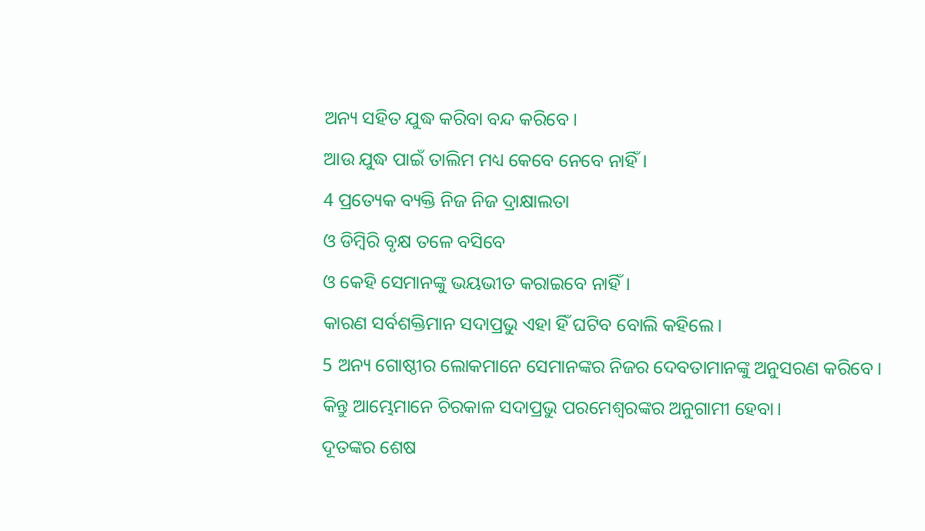ଅନ୍ୟ ସହିତ ଯୁଦ୍ଧ କରିବା ବନ୍ଦ କରିବେ।
ଆଉ ଯୁଦ୍ଧ ପାଇଁ ତାଲିମ ମଧ୍ୟ କେବେ ନେବେ ନାହିଁ।
4 ପ୍ରତ୍ୟେକ ବ୍ୟକ୍ତି ନିଜ ନିଜ ଦ୍ରାକ୍ଷାଲତା
ଓ ଡିମ୍ବିରି ବୃକ୍ଷ ତଳେ ବସିବେ
ଓ କେହି ସେମାନଙ୍କୁ ଭୟଭୀତ କରାଇବେ ନାହିଁ।
କାରଣ ସର୍ବଶକ୍ତିମାନ ସଦାପ୍ରଭୁ ଏହା ହିଁ ଘଟିବ ବୋଲି କହିଲେ।
5 ଅନ୍ୟ ଗୋଷ୍ଠୀର ଲୋକମାନେ ସେମାନଙ୍କର ନିଜର ଦେବତାମାନଙ୍କୁ ଅନୁସରଣ କରିବେ।
କିନ୍ତୁ ଆମ୍ଭେମାନେ ଚିରକାଳ ସଦାପ୍ରଭୁ ପରମେଶ୍ୱରଙ୍କର ଅନୁଗାମୀ ହେବା।
ଦୂତଙ୍କର ଶେଷ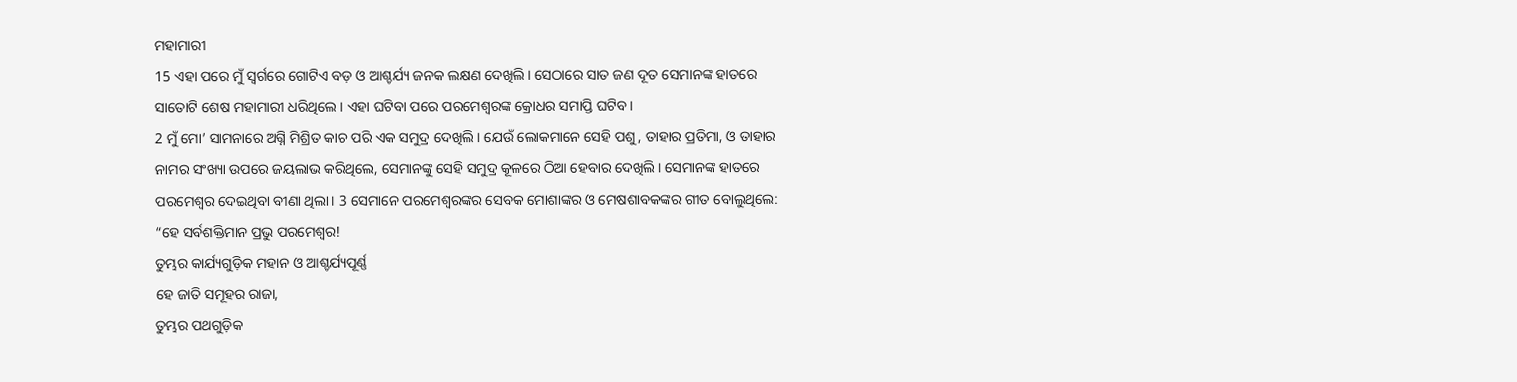ମହାମାରୀ
15 ଏହା ପରେ ମୁଁ ସ୍ୱର୍ଗରେ ଗୋଟିଏ ବଡ଼ ଓ ଆଶ୍ଚର୍ଯ୍ୟ ଜନକ ଲକ୍ଷଣ ଦେଖିଲି। ସେଠାରେ ସାତ ଜଣ ଦୂତ ସେମାନଙ୍କ ହାତରେ ସାତୋଟି ଶେଷ ମହାମାରୀ ଧରିଥିଲେ। ଏହା ଘଟିବା ପରେ ପରମେଶ୍ୱରଙ୍କ କ୍ରୋଧର ସମାପ୍ତି ଘଟିବ।
2 ମୁଁ ମୋ’ ସାମନାରେ ଅଗ୍ନି ମିଶ୍ରିତ କାଚ ପରି ଏକ ସମୁଦ୍ର ଦେଖିଲି। ଯେଉଁ ଲୋକମାନେ ସେହି ପଶୁ, ତାହାର ପ୍ରତିମା, ଓ ତାହାର ନାମର ସଂଖ୍ୟା ଉପରେ ଜୟଲାଭ କରିଥିଲେ, ସେମାନଙ୍କୁ ସେହି ସମୁଦ୍ର କୂଳରେ ଠିଆ ହେବାର ଦେଖିଲି। ସେମାନଙ୍କ ହାତରେ ପରମେଶ୍ୱର ଦେଇଥିବା ବୀଣା ଥିଲା। 3 ସେମାନେ ପରମେଶ୍ୱରଙ୍କର ସେବକ ମୋଶାଙ୍କର ଓ ମେଷଶାବକଙ୍କର ଗୀତ ବୋଲୁଥିଲେ:
“ହେ ସର୍ବଶକ୍ତିମାନ ପ୍ରଭୁ ପରମେଶ୍ୱର!
ତୁମ୍ଭର କାର୍ଯ୍ୟଗୁଡ଼ିକ ମହାନ ଓ ଆଶ୍ଚର୍ଯ୍ୟପୂର୍ଣ୍ଣ
ହେ ଜାତି ସମୂହର ରାଜା,
ତୁମ୍ଭର ପଥଗୁଡ଼ିକ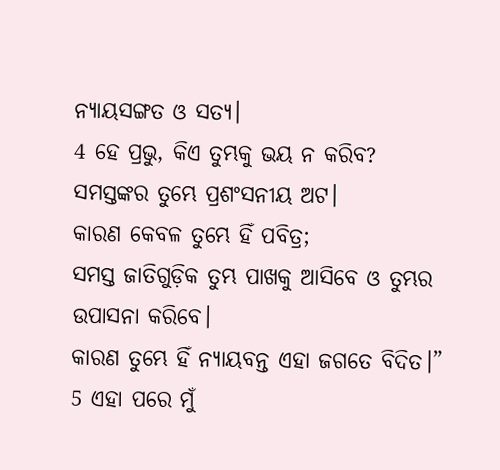ନ୍ୟାୟସଙ୍ଗତ ଓ ସତ୍ୟ।
4 ହେ ପ୍ରଭୁ, କିଏ ତୁମ୍ଭକୁ ଭୟ ନ କରିବ?
ସମସ୍ତଙ୍କର ତୁମ୍ଭେ ପ୍ରଶଂସନୀୟ ଅଟ।
କାରଣ କେବଳ ତୁମ୍ଭେ ହିଁ ପବିତ୍ର;
ସମସ୍ତ ଜାତିଗୁଡ଼ିକ ତୁମ୍ଭ ପାଖକୁ ଆସିବେ ଓ ତୁମ୍ଭର ଉପାସନା କରିବେ।
କାରଣ ତୁମ୍ଭେ ହିଁ ନ୍ୟାୟବନ୍ତ ଏହା ଜଗତେ ବିଦିତ।”
5 ଏହା ପରେ ମୁଁ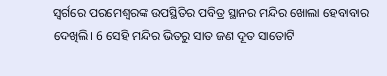ସ୍ୱର୍ଗରେ ପରମେଶ୍ୱରଙ୍କ ଉପସ୍ଥିତିର ପବିତ୍ର ସ୍ଥାନର ମନ୍ଦିର ଖୋଲା ହେବାବାର ଦେଖିଲି। 6 ସେହି ମନ୍ଦିର ଭିତରୁ ସାତ ଜଣ ଦୂତ ସାତୋଟି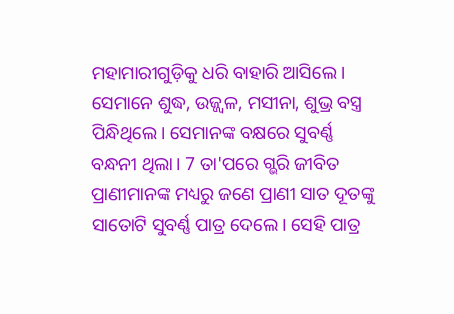ମହାମାରୀଗୁଡ଼ିକୁ ଧରି ବାହାରି ଆସିଲେ। ସେମାନେ ଶୁଦ୍ଧ, ଉଜ୍ଜ୍ୱଳ, ମସୀନା, ଶୁଭ୍ର ବସ୍ତ୍ର ପିନ୍ଧିଥିଲେ। ସେମାନଙ୍କ ବକ୍ଷରେ ସୁବର୍ଣ୍ଣ ବନ୍ଧନୀ ଥିଲା। 7 ତା'ପରେ ଗ୍ଭରି ଜୀବିତ ପ୍ରାଣୀମାନଙ୍କ ମଧ୍ୟରୁ ଜଣେ ପ୍ରାଣୀ ସାତ ଦୂତଙ୍କୁ ସାତୋଟି ସୁବର୍ଣ୍ଣ ପାତ୍ର ଦେଲେ। ସେହି ପାତ୍ର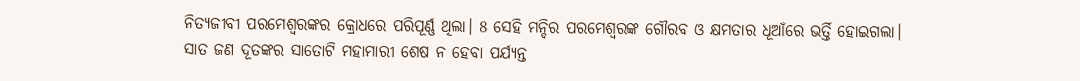ନିତ୍ୟଜୀବୀ ପରମେଶ୍ୱରଙ୍କର କ୍ରୋଧରେ ପରିପୂର୍ଣ୍ଣ ଥିଲା। 8 ସେହି ମନ୍ଦିର ପରମେଶ୍ୱରଙ୍କ ଗୌରବ ଓ କ୍ଷମତାର ଧୂଆଁରେ ଭର୍ତ୍ତି ହୋଇଗଲା। ସାତ ଜଣ ଦୂତଙ୍କର ସାତୋଟି ମହାମାରୀ ଶେଷ ନ ହେବା ପର୍ଯ୍ୟନ୍ତ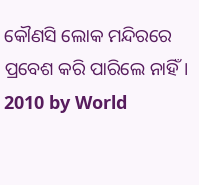କୌଣସି ଲୋକ ମନ୍ଦିରରେ ପ୍ରବେଶ କରି ପାରିଲେ ନାହିଁ।
2010 by World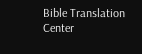Bible Translation Center